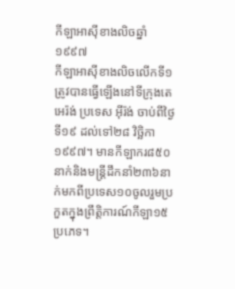កីឡាអាស៊ីខាងលិចឆ្នាំ១៩៩៧
កីឡាអាស៊ីខាងលិចលើកទី១ត្រូវបានធ្វើឡើងនៅទីក្រុងតេអេរ៉ង់ ប្រទេស អ៊ីរ៉ង់ ចាប់ពីថ្ងៃទី១៩ ដល់ទៅ២៨ វិច្ឆិកា ១៩៩៧។ មានកីឡាករ៨៥០នាក់និងមន្ត្រីដឹកនាំ២៣៦នាក់មកពីប្រទេស១០ចូលរួមប្រកួតក្នុងព្រឹត្តិការណ៍កីឡា១៥ប្រភេទ។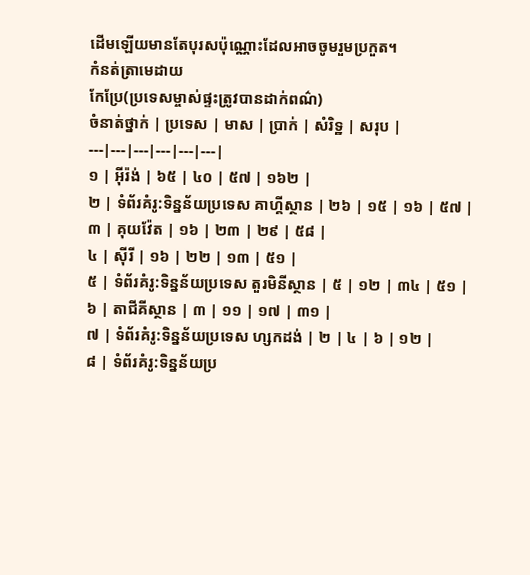ដើមឡើយមានតែបុរសប៉ុណ្ណោះដែលអាចចូមរួមប្រកួត។
កំនត់ត្រាមេដាយ
កែប្រែ(ប្រទេសម្ចាស់ផ្ទះត្រូវបានដាក់ពណ៌)
ចំនាត់ថ្នាក់ | ប្រទេស | មាស | ប្រាក់ | សំរិទ្ឋ | សរុប |
---|---|---|---|---|---|
១ | អ៊ីរ៉ង់ | ៦៥ | ៤០ | ៥៧ | ១៦២ |
២ | ទំព័រគំរូ:ទិន្នន័យប្រទេស គាហ្គីស្ថាន | ២៦ | ១៥ | ១៦ | ៥៧ |
៣ | គុយវ៉ែត | ១៦ | ២៣ | ២៩ | ៥៨ |
៤ | ស៊ីរី | ១៦ | ២២ | ១៣ | ៥១ |
៥ | ទំព័រគំរូ:ទិន្នន័យប្រទេស តួរមិនីស្ថាន | ៥ | ១២ | ៣៤ | ៥១ |
៦ | តាជីគីស្ថាន | ៣ | ១១ | ១៧ | ៣១ |
៧ | ទំព័រគំរូ:ទិន្នន័យប្រទេស ហ្សកដង់ | ២ | ៤ | ៦ | ១២ |
៨ | ទំព័រគំរូ:ទិន្នន័យប្រ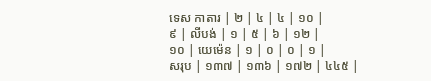ទេស កាតារ | ២ | ៤ | ៤ | ១០ |
៩ | លីបង់ | ១ | ៥ | ៦ | ១២ |
១០ | យេម៉េន | ១ | ០ | ០ | ១ |
សរុប | ១៣៧ | ១៣៦ | ១៧២ | ៤៤៥ |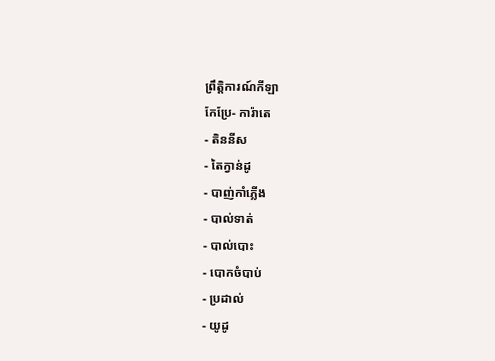ព្រឹត្តិការណ៍កីឡា
កែប្រែ- ការ៉ាតេ
- តិននីស
- តៃក្វាន់ដូ
- បាញ់កាំភ្លើង
- បាល់ទាត់
- បាល់បោះ
- បោកចំបាប់
- ប្រដាល់
- យូដូ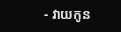- វាយកូន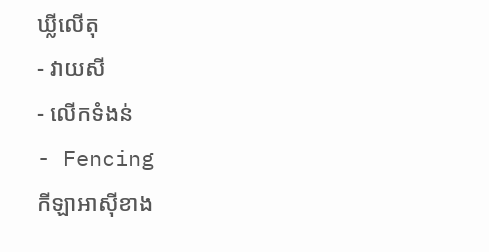ឃ្លីលើតុ
- វាយសី
- លើកទំងន់
- Fencing
កីឡាអាស៊ីខាង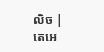លិច |
តេអេ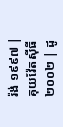រ៉ង់ ១៩៩៧ | គុយវ៉ែតស៊ីធី ២០០២ | ដូ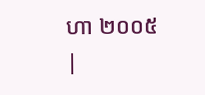ហា ២០០៥ |